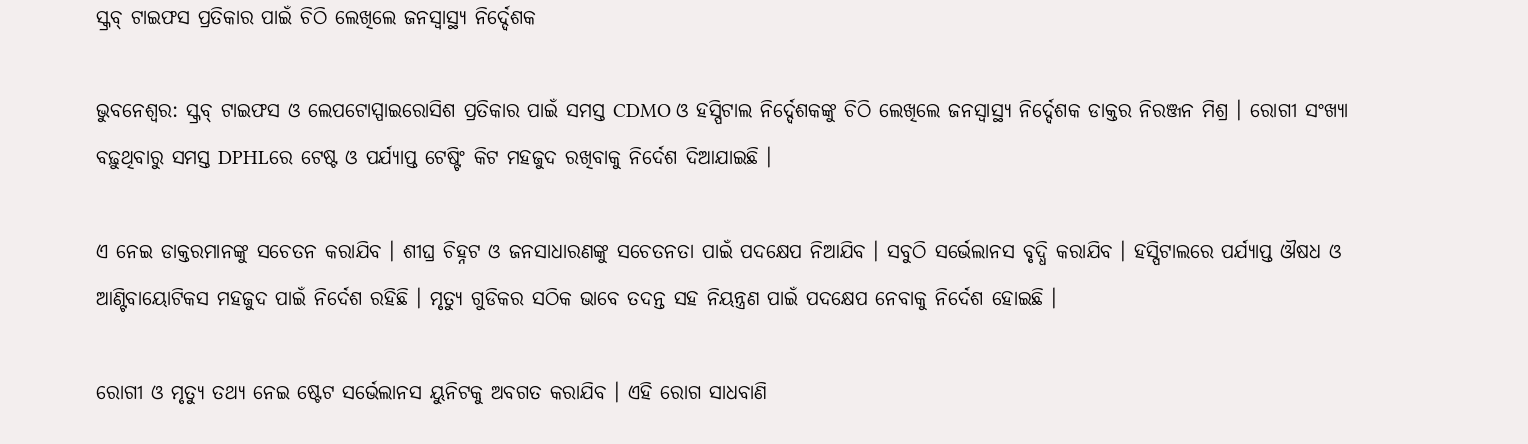ସ୍କ୍ରବ୍‌ ଟାଇଫସ ପ୍ରତିକାର ପାଇଁ ଚିଠି ଲେଖିଲେ ଜନସ୍ୱାସ୍ଥ୍ୟ ନିର୍ଦ୍ଦେଶକ

ଭୁବନେଶ୍ବର: ସ୍କ୍ରବ୍‌ ଟାଇଫସ ଓ ଲେପଟୋସ୍ପାଇରୋସିଶ ପ୍ରତିକାର ପାଇଁ ସମସ୍ତ CDMO ଓ ହସ୍ପିଟାଲ ନିର୍ଦ୍ଦେଶକଙ୍କୁ ଚିଠି ଲେଖିଲେ ଜନସ୍ୱାସ୍ଥ୍ୟ ନିର୍ଦ୍ଦେଶକ ଡାକ୍ତର ନିରଞ୍ଜନ ମିଶ୍ର । ରୋଗୀ ସଂଖ୍ୟା ବଢ଼ୁଥିବାରୁ ସମସ୍ତ DPHLରେ ଟେଷ୍ଟ ଓ ପର୍ଯ୍ୟାପ୍ତ ଟେଷ୍ଟିଂ କିଟ ମହଜୁଦ ରଖିବାକୁ ନିର୍ଦେଶ ଦିଆଯାଇଛି ।

ଏ ନେଇ ଡାକ୍ତରମାନଙ୍କୁ ସଚେତନ କରାଯିବ । ଶୀଘ୍ର ଚିହ୍ନଟ ଓ ଜନସାଧାରଣଙ୍କୁ ସଚେତନତା ପାଇଁ ପଦକ୍ଷେପ ନିଆଯିବ । ସବୁଠି ସର୍ଭେଲାନସ ବୃଦ୍ଧି କରାଯିବ । ହସ୍ପିଟାଲରେ ପର୍ଯ୍ୟାପ୍ତ ଔଷଧ ଓ ଆଣ୍ଟିବାୟୋଟିକସ ମହଜୁଦ ପାଇଁ ନିର୍ଦେଶ ରହିଛି । ମୃତ୍ୟୁ ଗୁଡିକର ସଠିକ ଭାବେ ତଦନ୍ତ ସହ ନିୟନ୍ତ୍ରଣ ପାଇଁ ପଦକ୍ଷେପ ନେବାକୁ ନିର୍ଦେଶ ହୋଇଛି ।

ରୋଗୀ ଓ ମୃତ୍ୟୁ ତଥ୍ୟ ନେଇ ଷ୍ଟେଟ ସର୍ଭେଲାନସ ୟୁନିଟକୁ ଅବଗତ କରାଯିବ । ଏହି ରୋଗ ସାଧବାଣି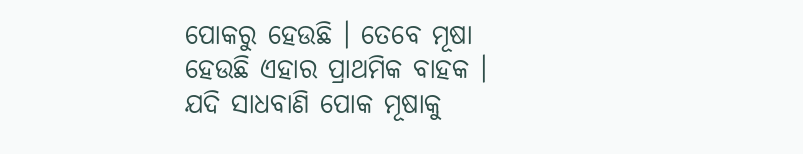ପୋକରୁ ହେଉଛି । ତେବେ ମୂଷା ହେଉଛି ଏହାର ପ୍ରାଥମିକ ବାହକ । ଯଦି ସାଧବାଣି ପୋକ ମୂଷାକୁ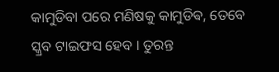କାମୁଡିବା ପରେ ମଣିଷକୁ କାମୁଡିଵ, ତେବେ ସ୍କ୍ରବ ଟାଇଫସ ହେବ । ତୁରନ୍ତ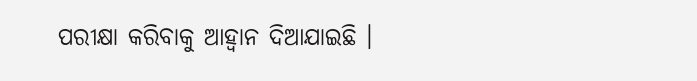ପରୀକ୍ଷା କରିବାକୁ ଆହ୍ୱାନ ଦିଆଯାଇଛି ।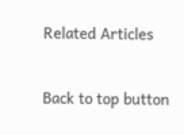Related Articles

Back to top button